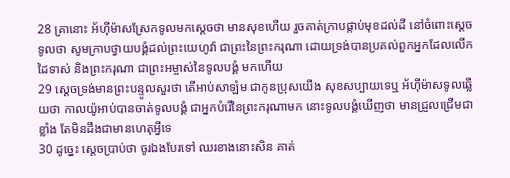28 គ្រានោះ អ័ហ៊ីម៉ាសស្រែកទូលមកស្តេចថា មានសុខហើយ រួចគាត់ក្រាបផ្កាប់មុខដល់ដី នៅចំពោះស្តេច ទូលថា សូមក្រាបថ្វាយបង្គំដល់ព្រះយេហូវ៉ា ជាព្រះនៃព្រះករុណា ដោយទ្រង់បានប្រគល់ពួកអ្នកដែលលើកដៃទាស់ និងព្រះករុណា ជាព្រះអម្ចាស់នៃទូលបង្គំ មកហើយ
29 ស្តេចទ្រង់មានព្រះបន្ទូលសួរថា តើអាប់សាឡំម ជាកូនប្រុសយើង សុខសប្បាយទេឬ អ័ហ៊ីម៉ាសទូលឆ្លើយថា កាលយ៉ូអាប់បានចាត់ទូលបង្គំ ជាអ្នកបំរើនៃព្រះករុណាមក នោះទូលបង្គំឃើញថា មានជ្រួលជ្រើមជាខ្លាំង តែមិនដឹងជាមានហេតុអ្វីទេ
30 ដូច្នេះ ស្តេចប្រាប់ថា ចូរឯងបែរទៅ ឈរខាងនោះសិន គាត់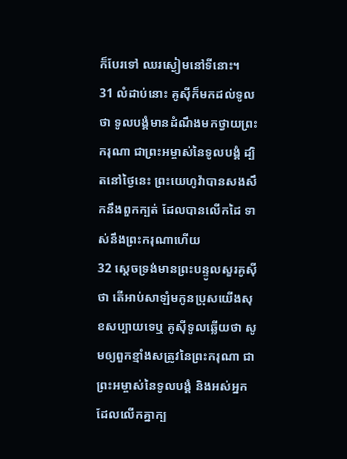ក៏បែរទៅ ឈរស្ងៀមនៅទីនោះ។
31 លំដាប់នោះ គូស៊ីក៏មកដល់ទូលថា ទូលបង្គំមានដំណឹងមកថ្វាយព្រះករុណា ជាព្រះអម្ចាស់នៃទូលបង្គំ ដ្បិតនៅថ្ងៃនេះ ព្រះយេហូវ៉ាបានសងសឹកនឹងពួកក្បត់ ដែលបានលើកដៃ ទាស់នឹងព្រះករុណាហើយ
32 ស្តេចទ្រង់មានព្រះបន្ទូលសួរគូស៊ីថា តើអាប់សាឡំមកូនប្រុសយើងសុខសប្បាយទេឬ គូស៊ីទូលឆ្លើយថា សូមឲ្យពួកខ្មាំងសត្រូវនៃព្រះករុណា ជាព្រះអម្ចាស់នៃទូលបង្គំ និងអស់អ្នកដែលលើកគ្នាក្ប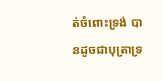ត់ចំពោះទ្រង់ បានដូចជាបុត្រាទ្រ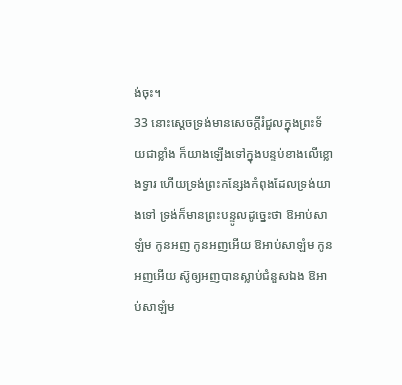ង់ចុះ។
33 នោះស្តេចទ្រង់មានសេចក្តីរំជួលក្នុងព្រះទ័យជាខ្លាំង ក៏យាងឡើងទៅក្នុងបន្ទប់ខាងលើខ្លោងទ្វារ ហើយទ្រង់ព្រះកន្សែងកំពុងដែលទ្រង់យាងទៅ ទ្រង់ក៏មានព្រះបន្ទូលដូច្នេះថា ឱអាប់សាឡំម កូនអញ កូនអញអើយ ឱអាប់សាឡំម កូនអញអើយ ស៊ូឲ្យអញបានស្លាប់ជំនួសឯង ឱអាប់សាឡំម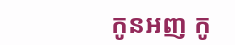កូនអញ កូ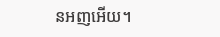នអញអើយ។